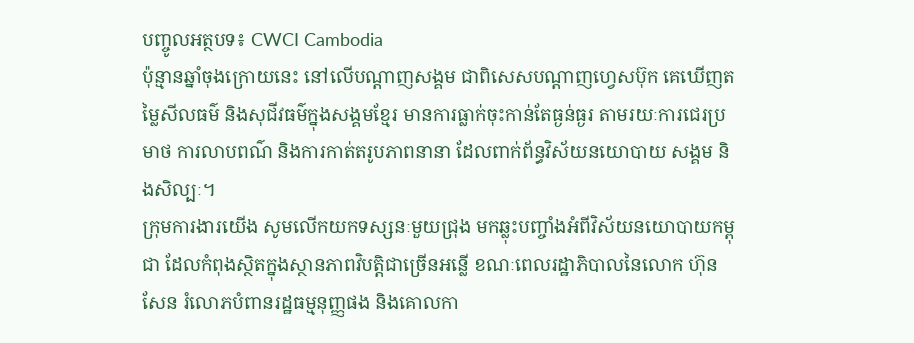បញ្ចូលអត្ថបទ៖ CWCI Cambodia
ប៉ុន្មានឆ្នាំចុងក្រោយនេះ នៅលើបណ្តាញសង្គម ជាពិសេសបណ្តាញហ្វេសប៊ុក គេឃើញតម្លៃសីលធម៌ និងសុជីវធម៌ក្នុងសង្គមខ្មែរ មានការធ្លាក់ចុះកាន់តែធ្ងន់ធ្ងរ តាមរយៈការជេរប្រមាថ ការលាបពណ៌ និងការកាត់តរូបភាពនានា ដែលពាក់ព័ន្ធវិស័យនយោបាយ សង្គម និងសិល្បៈ។
ក្រុមការងារយើង សូមលើកយកទស្សនៈមួយជ្រុង មកឆ្លុះបញ្ចាំងអំពីវិស័យនយោបាយកម្ពុជា ដែលកំពុងស្ថិតក្នុងស្ថានភាពវិបត្តិជាច្រើនអន្លើ ខណៈពេលរដ្ឋាភិបាលនៃលោក ហ៊ុន សែន រំលោភបំពានរដ្ឋធម្មនុញ្ញផង និងគោលកា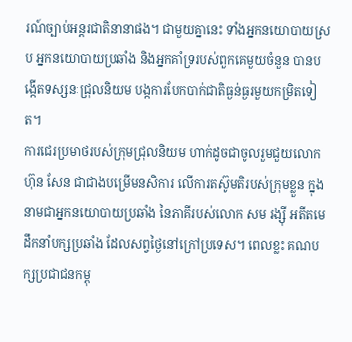រណ៍ច្បាប់អន្តរជាតិនានាផង។ ជាមួយគ្នានេះ ទាំងអ្នកនយោបាយស្រប អ្នកនយោបាយប្រឆាំង និងអ្នកគាំទ្ររបស់ពួកគេមួយចំនួន បានបង្កើតទស្សនៈជ្រុលនិយម បង្កការបែកបាក់ជាតិធ្ងន់ធ្ងរមួយកម្រិតទៀត។
ការជេរប្រមាថរបស់ក្រុមជ្រុលនិយម ហាក់ដូចជាចូលរួមជួយលោក ហ៊ុន សែន ជាជាងបម្រើមនសិការ លើការតស៊ូមតិរបស់ក្រុមខ្លួន ក្នុងនាមជាអ្នកនយោបាយប្រឆាំង នៃភាគីរបស់លោក សម រង្ស៊ី អតីតមេដឹកនាំបក្សប្រឆាំង ដែលសព្វថ្ងៃនៅក្រៅប្រទេស។ ពេលខ្លះ គណបក្សប្រជាជនកម្ពុ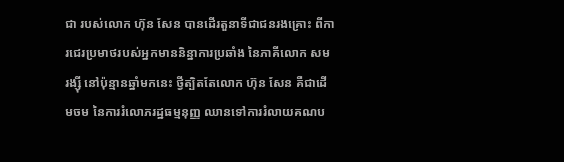ជា របស់លោក ហ៊ុន សែន បានដើរតួនាទីជាជនរងគ្រោះ ពីការជេរប្រមាថរបស់អ្នកមាននិន្នាការប្រឆាំង នៃភាគីលោក សម រង្ស៊ី នៅប៉ុន្មានឆ្នាំមកនេះ ថ្វីត្បិតតែលោក ហ៊ុន សែន គឺជាដើមចម នៃការរំលោភរដ្ឋធម្មនុញ្ញ ឈានទៅការរំលាយគណប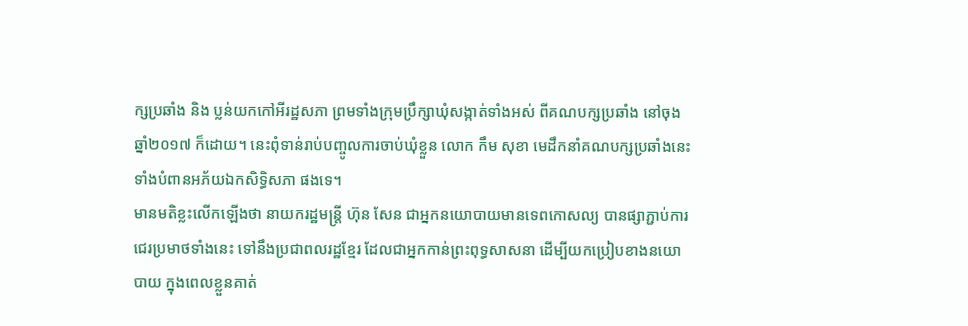ក្សប្រឆាំង និង ប្លន់យកកៅអីរដ្ឋសភា ព្រមទាំងក្រុមប្រឹក្សាឃុំសង្កាត់ទាំងអស់ ពីគណបក្សប្រឆាំង នៅចុងឆ្នាំ២០១៧ ក៏ដោយ។ នេះពុំទាន់រាប់បញ្ចូលការចាប់ឃុំខ្លួន លោក កឹម សុខា មេដឹកនាំគណបក្សប្រឆាំងនេះ ទាំងបំពានអភ័យឯកសិទ្ធិសភា ផងទេ។
មានមតិខ្លះលើកឡើងថា នាយករដ្ឋមន្ត្រី ហ៊ុន សែន ជាអ្នកនយោបាយមានទេពកោសល្យ បានផ្សាភ្ជាប់ការជេរប្រមាថទាំងនេះ ទៅនឹងប្រជាពលរដ្ឋខ្មែរ ដែលជាអ្នកកាន់ព្រះពុទ្ធសាសនា ដើម្បីយកប្រៀបខាងនយោបាយ ក្នុងពេលខ្លួនគាត់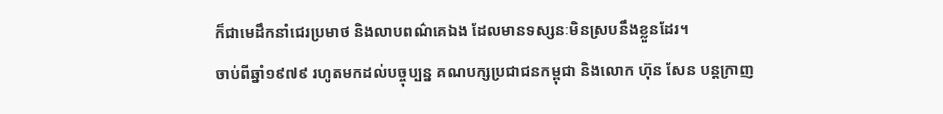ក៏ជាមេដឹកនាំជេរប្រមាថ និងលាបពណ៌គេឯង ដែលមានទស្សនៈមិនស្របនឹងខ្លួនដែរ។
ចាប់ពីឆ្នាំ១៩៧៩ រហូតមកដល់បច្ចុប្បន្ន គណបក្សប្រជាជនកម្ពុជា និងលោក ហ៊ុន សែន បន្តក្រាញ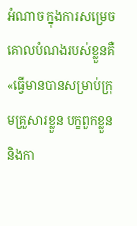អំណាច ក្នុងការសម្រេចគោលបំណងរបស់ខ្លួនគឺ «ធ្វើមានបានសម្រាប់ក្រុមគ្រួសារខ្លួន បក្ខពួកខ្លួន និងកា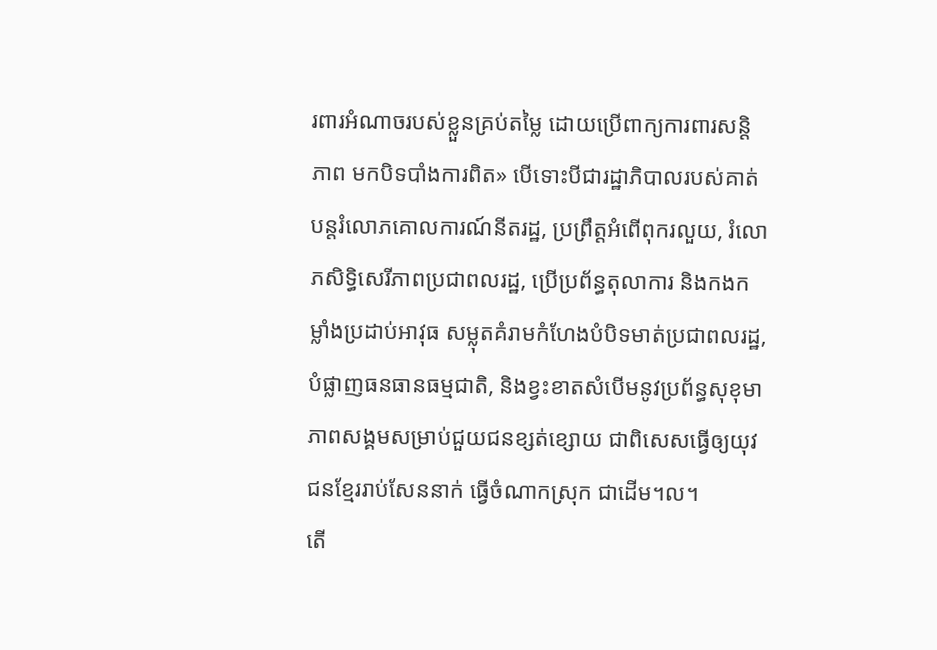រពារអំណាចរបស់ខ្លួនគ្រប់តម្លៃ ដោយប្រើពាក្យការពារសន្តិភាព មកបិទបាំងការពិត» បើទោះបីជារដ្ឋាភិបាលរបស់គាត់ បន្តរំលោភគោលការណ៍នីតរដ្ឋ, ប្រព្រឹត្តអំពើពុករលួយ, រំលោភសិទ្ធិសេរីភាពប្រជាពលរដ្ឋ, ប្រើប្រព័ន្ធតុលាការ និងកងកម្លាំងប្រដាប់អាវុធ សម្លុតគំរាមកំហែងបំបិទមាត់ប្រជាពលរដ្ឋ, បំផ្លាញធនធានធម្មជាតិ, និងខ្វះខាតសំបើមនូវប្រព័ន្ធសុខុមាភាពសង្គមសម្រាប់ជួយជនខ្សត់ខ្សោយ ជាពិសេសធ្វើឲ្យយុវជនខ្មែររាប់សែននាក់ ធ្វើចំណាកស្រុក ជាដើម។ល។
តើ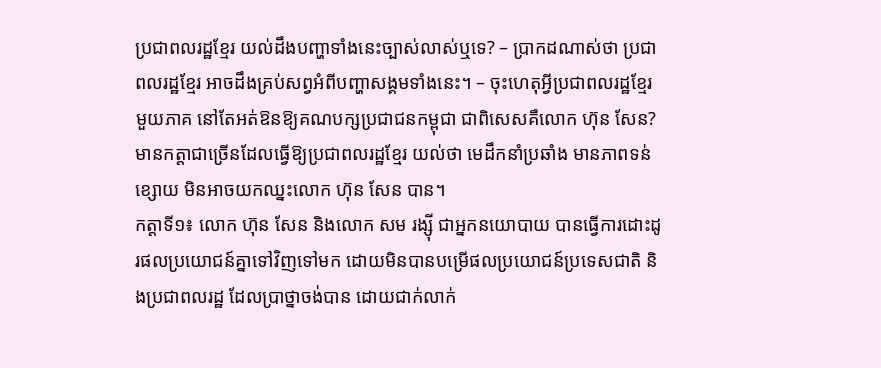ប្រជាពលរដ្ឋខ្មែរ យល់ដឹងបញ្ហាទាំងនេះច្បាស់លាស់ឬទេ? – ប្រាកដណាស់ថា ប្រជាពលរដ្ឋខ្មែរ អាចដឹងគ្រប់សព្វអំពីបញ្ហាសង្គមទាំងនេះ។ – ចុះហេតុអ្វីប្រជាពលរដ្ឋខ្មែរមួយភាគ នៅតែអត់ឱនឱ្យគណបក្សប្រជាជនកម្ពុជា ជាពិសេសគឺលោក ហ៊ុន សែន?
មានកត្តាជាច្រើនដែលធ្វើឱ្យប្រជាពលរដ្ឋខ្មែរ យល់ថា មេដឹកនាំប្រឆាំង មានភាពទន់ខ្សោយ មិនអាចយកឈ្នះលោក ហ៊ុន សែន បាន។
កត្តាទី១៖ លោក ហ៊ុន សែន និងលោក សម រង្សុី ជាអ្នកនយោបាយ បានធ្វើការដោះដូរផលប្រយោជន៍គ្នាទៅវិញទៅមក ដោយមិនបានបម្រើផលប្រយោជន៍ប្រទេសជាតិ និងប្រជាពលរដ្ឋ ដែលប្រាថ្នាចង់បាន ដោយជាក់លាក់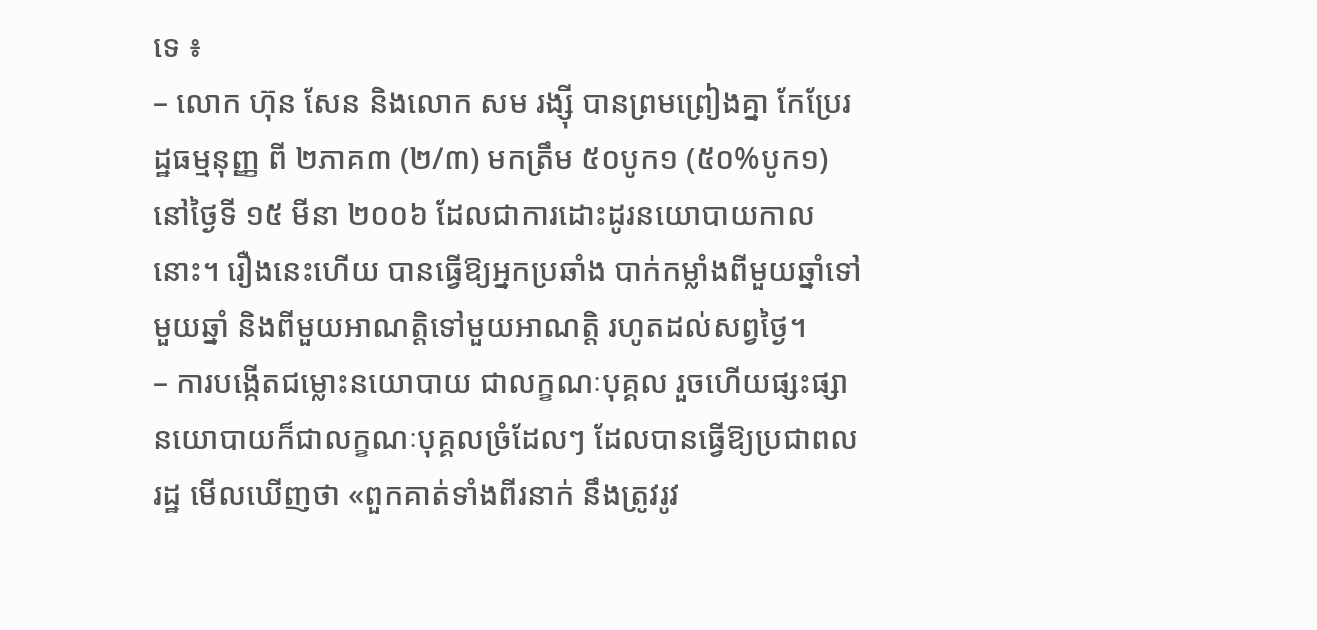ទេ ៖
– លោក ហ៊ុន សែន និងលោក សម រង្ស៊ី បានព្រមព្រៀងគ្នា កែប្រែរដ្ឋធម្មនុញ្ញ ពី ២ភាគ៣ (២/៣) មកត្រឹម ៥០បូក១ (៥០%បូក១) នៅថ្ងៃទី ១៥ មីនា ២០០៦ ដែលជាការដោះដូរនយោបាយកាលនោះ។ រឿងនេះហើយ បានធ្វើឱ្យអ្នកប្រឆាំង បាក់កម្លាំងពីមួយឆ្នាំទៅមួយឆ្នាំ និងពីមួយអាណត្តិទៅមួយអាណត្តិ រហូតដល់សព្វថ្ងៃ។
– ការបង្កើតជម្លោះនយោបាយ ជាលក្ខណៈបុគ្គល រួចហើយផ្សះផ្សានយោបាយក៏ជាលក្ខណៈបុគ្គលច្រំដែលៗ ដែលបានធ្វើឱ្យប្រជាពលរដ្ឋ មើលឃើញថា «ពួកគាត់ទាំងពីរនាក់ នឹងត្រូវរូវ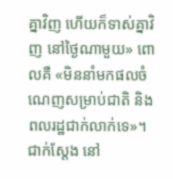គ្នាវិញ ហើយក៏ទាស់គ្នាវិញ នៅថ្ងៃណាមួយ» ពោលគឺ «មិននាំមកផលចំណេញសម្រាប់ជាតិ និងពលរដ្ឋជាក់លាក់ទេ»។ ជាក់ស្តែង នៅ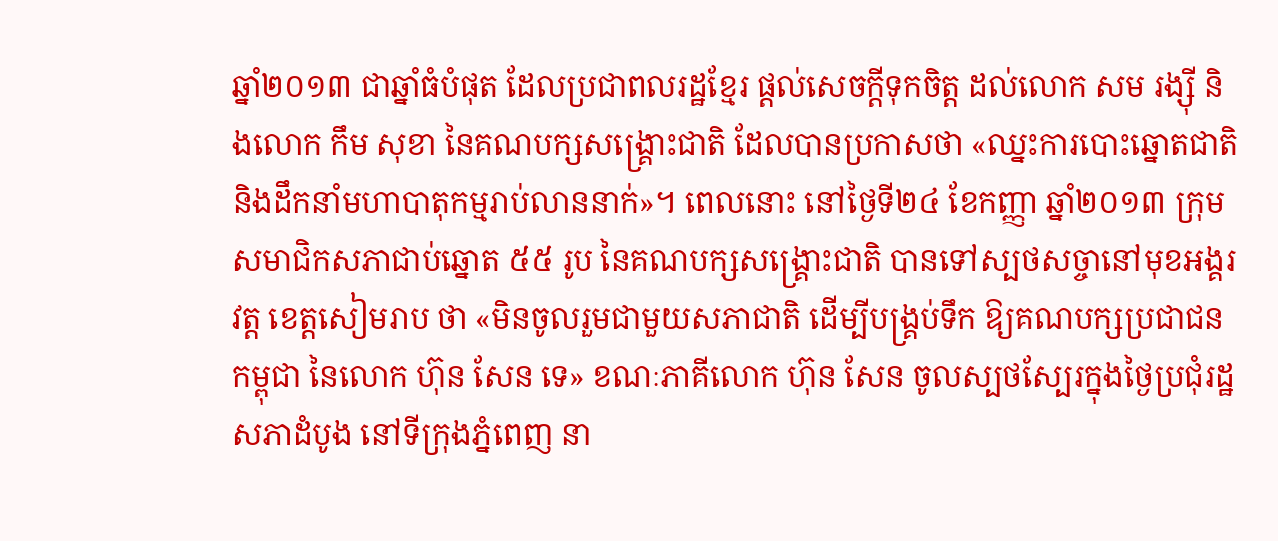ឆ្នាំ២០១៣ ជាឆ្នាំធំបំផុត ដែលប្រជាពលរដ្ឋខ្មែរ ផ្តល់សេចក្តីទុកចិត្ត ដល់លោក សម រង្សុី និងលោក កឹម សុខា នៃគណបក្សសង្គ្រោះជាតិ ដែលបានប្រកាសថា «ឈ្នះការបោះឆ្នោតជាតិ និងដឹកនាំមហាបាតុកម្មរាប់លាននាក់»។ ពេលនោះ នៅថ្ងៃទី២៤ ខែកញ្ញា ឆ្នាំ២០១៣ ក្រុមសមាជិកសភាជាប់ឆ្នោត ៥៥ រូប នៃគណបក្សសង្គ្រោះជាតិ បានទៅស្បថសច្ចានៅមុខអង្គរវត្ត ខេត្តសៀមរាប ថា «មិនចូលរួមជាមួយសភាជាតិ ដើម្បីបង្គ្រប់ទឹក ឱ្យគណបក្សប្រជាជនកម្ពុជា នៃលោក ហ៊ុន សែន ទេ» ខណៈភាគីលោក ហ៊ុន សែន ចូលស្បថស្បែរក្នុងថ្ងៃប្រជុំរដ្ឋសភាដំបូង នៅទីក្រុងភ្នំពេញ នា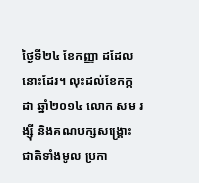ថ្ងៃទី២៤ ខែកញ្ញា ដដែលនោះដែរ។ លុះដល់ខែកក្កដា ឆ្នាំ២០១៤ លោក សម រង្សុី និងគណបក្សសង្គ្រោះជាតិទាំងមូល ប្រកា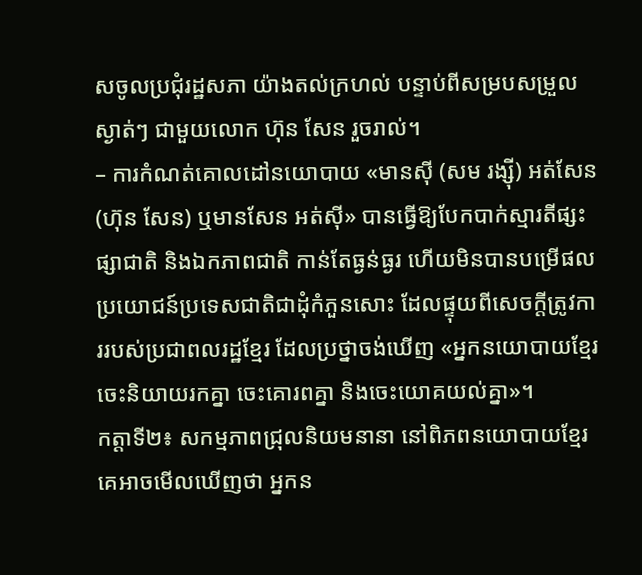សចូលប្រជុំរដ្ឋសភា យ៉ាងតល់ក្រហល់ បន្ទាប់ពីសម្របសម្រួលស្ងាត់ៗ ជាមួយលោក ហ៊ុន សែន រួចរាល់។
– ការកំណត់គោលដៅនយោបាយ «មានសុី (សម រង្ស៊ី) អត់សែន (ហ៊ុន សែន) ឬមានសែន អត់សុី» បានធ្វើឱ្យបែកបាក់ស្មារតីផ្សះផ្សាជាតិ និងឯកភាពជាតិ កាន់តែធ្ងន់ធ្ងរ ហើយមិនបានបម្រើផលប្រយោជន៍ប្រទេសជាតិជាដុំកំភួនសោះ ដែលផ្ទុយពីសេចក្តីត្រូវការរបស់ប្រជាពលរដ្ឋខ្មែរ ដែលប្រថ្នាចង់ឃើញ «អ្នកនយោបាយខ្មែរ ចេះនិយាយរកគ្នា ចេះគោរពគ្នា និងចេះយោគយល់គ្នា»។
កត្តាទី២៖ សកម្មភាពជ្រុលនិយមនានា នៅពិភពនយោបាយខ្មែរ គេអាចមើលឃើញថា អ្នកន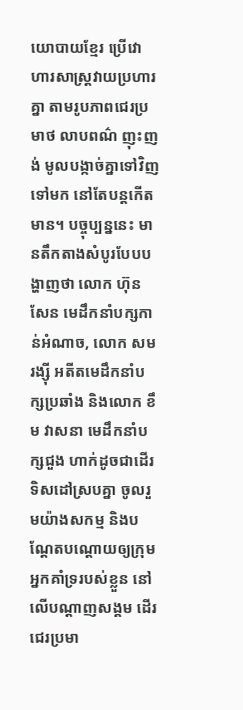យោបាយខ្មែរ ប្រើវោហារសាស្ត្រវាយប្រហារគ្នា តាមរូបភាពជេរប្រមាថ លាបពណ៌ ញុះញង់ មូលបង្កាច់គ្នាទៅវិញទៅមក នៅតែបន្តកើតមាន។ បច្ចុប្បន្ននេះ មានតឹកតាងសំបូរបែបបង្ហាញថា លោក ហ៊ុន សែន មេដឹកនាំបក្សកាន់អំណាច, លោក សម រង្សុី អតីតមេដឹកនាំបក្សប្រឆាំង និងលោក ខឹម វាសនា មេដឹកនាំបក្សជួង ហាក់ដូចជាដើរទិសដៅស្របគ្នា ចូលរួមយ៉ាងសកម្ម និងបណ្តែតបណ្តោយឲ្យក្រុមអ្នកគាំទ្ររបស់ខ្លួន នៅលើបណ្តាញសង្គម ដើរជេរប្រមា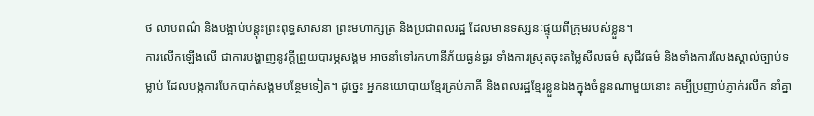ថ លាបពណ៌ និងបង្អាប់បន្តុះព្រះពុទ្ធសាសនា ព្រះមហាក្សត្រ និងប្រជាពលរដ្ឋ ដែលមានទស្សនៈផ្ទុយពីក្រុមរបស់ខ្លួន។
ការលើកឡើងលើ ជាការបង្ហាញនូវក្តីព្រួយបារម្ភសង្គម អាចនាំទៅរកហានីភ័យធ្ងន់ធ្ងរ ទាំងការស្រុតចុះតម្លៃសីលធម៌ សុជីវធម៌ និងទាំងការលែងស្គាល់ច្បាប់ទម្លាប់ ដែលបង្កការបែកបាក់សង្គមបន្ថែមទៀត។ ដូច្នេះ អ្នកនយោបាយខ្មែរគ្រប់ភាគី និងពលរដ្ឋខ្មែរខ្លួនឯងក្នុងចំនួនណាមួយនោះ គម្បីប្រញាប់ភ្ញាក់រលឹក នាំគ្នា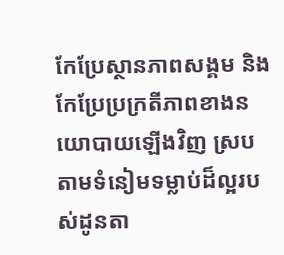កែប្រែស្ថានភាពសង្គម និង កែប្រែប្រក្រតីភាពខាងនយោបាយឡើងវិញ ស្របតាមទំនៀមទម្លាប់ដ៏ល្អរបស់ដូនតា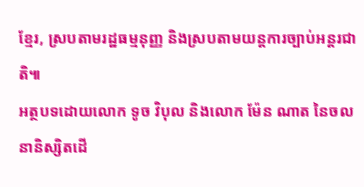ខ្មែរ, ស្របតាមរដ្ឋធម្មនុញ្ញ និងស្របតាមយន្តការច្បាប់អន្តរជាតិ៕
អត្ថបទដោយលោក ទូច វិបុល និងលោក ម៉ែន ណាត នៃចលនានិស្សិតដើ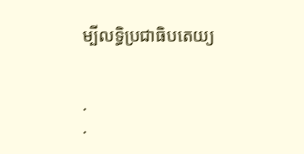ម្បីលទ្ធិប្រជាធិបតេយ្យ


.
.